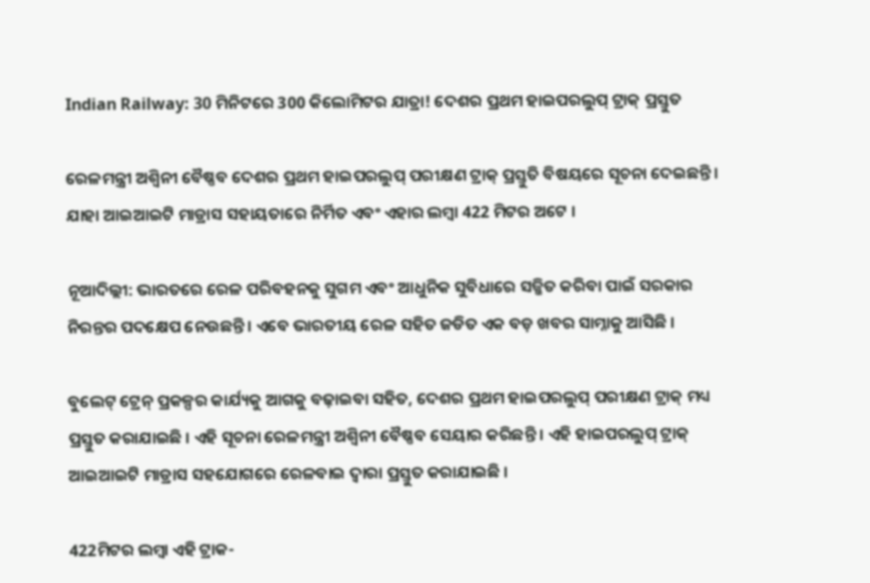Indian Railway: 30 ମିନିଟରେ 300 କିଲୋମିଟର ଯାତ୍ରା! ଦେଶର ପ୍ରଥମ ହାଇପରଲୁପ୍ ଟ୍ରାକ୍ ପ୍ରସ୍ତୁତ

ରେଳମନ୍ତ୍ରୀ ଅଶ୍ୱିନୀ ବୈଷ୍ଣବ ଦେଶର ପ୍ରଥମ ହାଇପରଲୁପ୍ ପରୀକ୍ଷଣ ଟ୍ରାକ୍ ପ୍ରସ୍ତୁତି ବିଷୟରେ ସୂଚନା ଦେଇଛନ୍ତି । ଯାହା ଆଇଆଇଟି ମାଡ୍ରାସ ସହାୟତାରେ ନିର୍ମିତ ଏବଂ ଏହାର ଲମ୍ବା 422 ମିଟର ଅଟେ ।

ନୂଆଦିଲ୍ଲୀ: ଭାରତରେ ରେଳ ପରିବହନକୁ ସୁଗମ ଏବଂ ଆଧୁନିକ ସୁବିଧାରେ ସଜ୍ଜିତ କରିବା ପାଇଁ ସରକାର ନିରନ୍ତର ପଦକ୍ଷେପ ନେଉଛନ୍ତି । ଏବେ ଭାରତୀୟ ରେଳ ସହିତ ଜଡିତ ଏକ ବଡ଼ ଖବର ସାମ୍ନାକୁ ଆସିଛି ।

ବୁଲେଟ୍ ଟ୍ରେନ୍ ପ୍ରକଳ୍ପର କାର୍ଯ୍ୟକୁ ଆଗକୁ ବଢ଼ାଇବା ସହିତ, ଦେଶର ପ୍ରଥମ ହାଇପରଲୁପ୍ ପରୀକ୍ଷଣ ଟ୍ରାକ୍ ମଧ୍ୟ ପ୍ରସ୍ତୁତ କରାଯାଇଛି । ଏହି ସୂଚନା ରେଳମନ୍ତ୍ରୀ ଅଶ୍ୱିନୀ ବୈଷ୍ଣବ ସେୟାର କରିଛନ୍ତି । ଏହି ହାଇପରଲୁପ୍ ଟ୍ରାକ୍ ଆଇଆଇଟି ମାଡ୍ରାସ ସହଯୋଗରେ ରେଳବାଇ ଦ୍ୱାରା ପ୍ରସ୍ତୁତ କରାଯାଇଛି ।

422ମିଟର ଲମ୍ବା ଏହି ଟ୍ରାକ-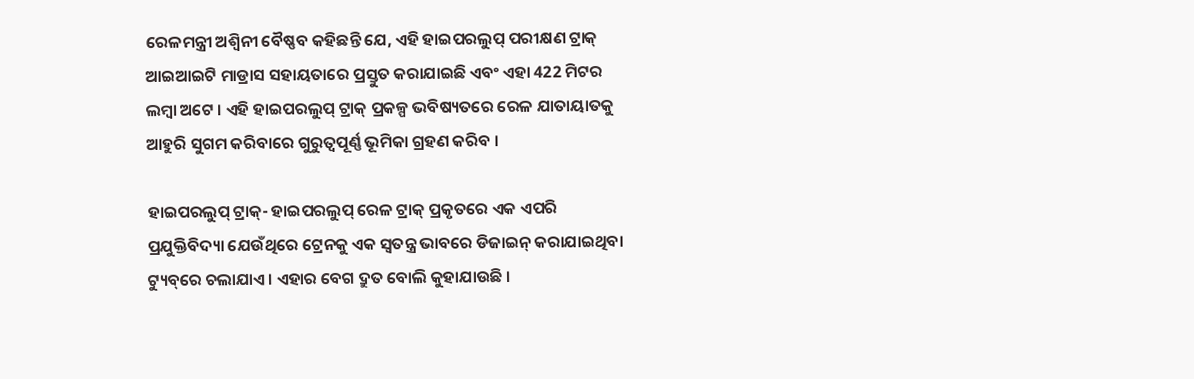ରେଳମନ୍ତ୍ରୀ ଅଶ୍ୱିନୀ ବୈଷ୍ଣବ କହିଛନ୍ତି ଯେ, ଏହି ହାଇପରଲୁପ୍ ପରୀକ୍ଷଣ ଟ୍ରାକ୍ ଆଇଆଇଟି ମାଡ୍ରାସ ସହାୟତାରେ ପ୍ରସ୍ତୁତ କରାଯାଇଛି ଏବଂ ଏହା 422 ମିଟର ଲମ୍ବା ଅଟେ । ଏହି ହାଇପରଲୁପ୍ ଟ୍ରାକ୍ ପ୍ରକଳ୍ପ ଭବିଷ୍ୟତରେ ରେଳ ଯାତାୟାତକୁ ଆହୁରି ସୁଗମ କରିବାରେ ଗୁରୁତ୍ୱପୂର୍ଣ୍ଣ ଭୂମିକା ଗ୍ରହଣ କରିବ ।

ହାଇପରଲୁପ୍ ଟ୍ରାକ୍- ହାଇପରଲୁପ୍ ରେଳ ଟ୍ରାକ୍ ପ୍ରକୃତରେ ଏକ ଏପରି ପ୍ରଯୁକ୍ତିବିଦ୍ୟା ଯେଉଁଥିରେ ଟ୍ରେନକୁ ଏକ ସ୍ୱତନ୍ତ୍ର ଭାବରେ ଡିଜାଇନ୍ କରାଯାଇଥିବା ଟ୍ୟୁବ୍‌ରେ ଚଲାଯାଏ । ଏହାର ବେଗ ଦ୍ରୁତ ବୋଲି କୁହାଯାଉଛି ।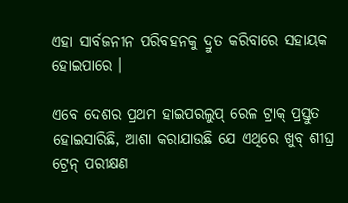ଏହା ସାର୍ବଜନୀନ ପରିବହନକୁ ଦ୍ରୁତ କରିବାରେ ସହାୟକ ହୋଇପାରେ ।

ଏବେ ଦେଶର ପ୍ରଥମ ହାଇପରଲୁପ୍ ରେଳ ଟ୍ରାକ୍ ପ୍ରସ୍ତୁତ ହୋଇସାରିଛି, ଆଶା କରାଯାଉଛି ଯେ ଏଥିରେ ଖୁବ୍ ଶୀଘ୍ର ଟ୍ରେନ୍ ପରୀକ୍ଷଣ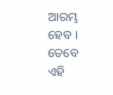ଆରମ୍ଭ ହେବ । ତେବେ ଏହି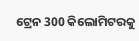ଟ୍ରେନ 300 କିଲୋମିଟରକୁ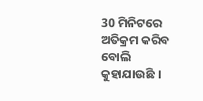30 ମିନିଟରେ ଅତିକ୍ରମ କରିବ ବୋଲି କୁହାଯାଉଛି ।